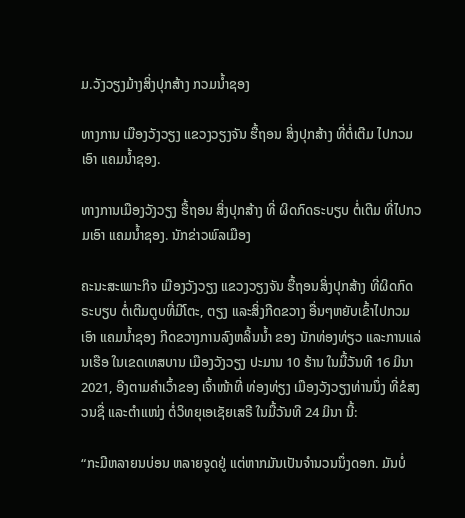ມ.ວັງວຽງມ້າງສິ່ງປຸກສ້າງ ກວມນໍ້າຊອງ

ທາງການ ເມືອງວັງວຽງ ແຂວງວຽງຈັນ ຮື້ຖອນ ສິ່ງປຸກສ້າງ ທີ່ຕໍ່ເຕີມ ໄປກວມເອົາ ແຄມນໍ້າຊອງ.

ທາງການເມືອງວັງວຽງ ຮື້ຖອນ ສິ່ງປຸກສ້າງ ທີ່ ຜິດກົດຣະບຽບ ຕໍ່ເຕີມ ທີ່ໄປກວມເອົາ ແຄມນໍ້າຊອງ. ນັກຂ່າວພົລເມືອງ

ຄະນະສະເພາະກິຈ ເມືອງວັງວຽງ ແຂວງວຽງຈັນ ຮື້ຖອນສິ່ງປຸກສ້າງ ທີ່ຜິດກົດຣະບຽບ ຕໍ່ເຕີມຕູບທີ່ມີໂຕະ, ຕຽງ ແລະສິ່ງກີດຂວາງ ອື່ນໆຫຍັບເຂົ້າໄປກວມເອົາ ແຄມນໍ້າຊອງ ກີດຂວາງການລົງຫລິ້ນນໍ້າ ຂອງ ນັກທ່ອງທ່ຽວ ແລະການແລ່ນເຮືອ ໃນເຂດເທສບານ ເມືອງວັງວຽງ ປະມານ 10 ຮ້ານ ໃນມື້ວັນທີ 16 ມິນາ 2021, ອີງຕາມຄໍາເວົ້າຂອງ ເຈົ້າໜ້າທີ່ ທ່ອງທ່ຽງ ເມືອງວັງວຽງທ່ານນຶ່ງ ທີ່ຂໍສງວນຊື່ ແລະຕໍາແໜ່ງ ຕໍ່ວິທຍຸເອເຊັຍເສຣີ ໃນມື້ວັນທີ 24 ມິນາ ນີ້:

“ກະມີຫລາຍນບ່ອນ ຫລາຍຈູດຢູ່ ແຕ່ຫາກມັນເປັນຈໍານວນນຶ່ງດອກ. ມັນບໍ່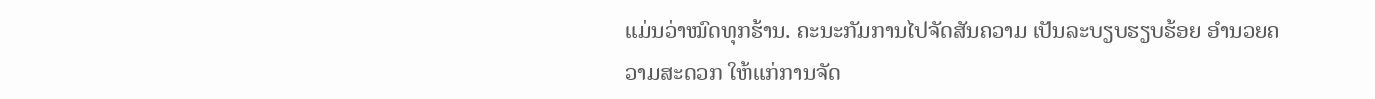ແມ່ນວ່າໝົດທຸກຮ້ານ. ຄະນະກັມການໄປຈັດສັນຄວາມ ເປັນລະບຽບຮຽບຮ້ອຍ ອໍານວຍຄວາມສະດວກ ໃຫ້ແກ່ການຈັດ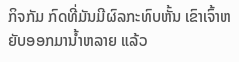ກິຈກັມ ກົດທີ່ມັນມີຜົລກະທົບຫັ້ນ ເຂົາເຈົ້າຫຍັບອອກມານໍ້າຫລາຍ ແລ້ວ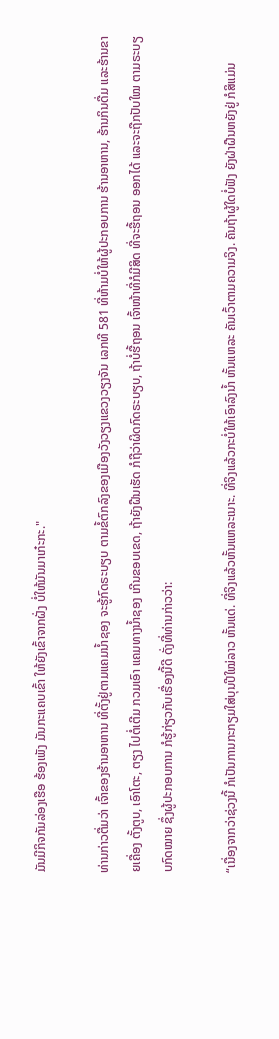ມັນມີກິຈກັມລ່ອງເຮືອ ຮ້ອງເພັງ ມັນກະແຄບເຂົ້າ ໃຫ້ຍັງເຂົ້າຈາກຝັ່ງ ບໍ່ໃຫ້ມັນມາເກ໋ະກະ."

ທ່ານກ່າວຕື່ມວ່າ ເຈົ້າຂອງຮ້ານອາຫານ ທີ່ຕັ້ງຢູ່ຕາມແຄມນໍ້າຊອງ ຈະຮູ້ກົດຣະບຽບ ຕາມຂໍ້ຕົກລົງຂອງເມືອງວັງວຽງແຂວງວຽງຈັນ ເລກທີ 581 ທີ່ຫ້າມບໍ່ໃຫ້ຜູ້ປະກອບການ ຮ້ານອາຫານ, ຮ້ານກິນດື່ມ ແລະຮ້ານຂາຍເຄື່ອງ ຕັ້ງຕູບ, ເອົາໂຕະ, ຕຽງ ໄປຕໍ່ເຕີມ ກວມເອົາ ແຄມທາງນໍ້າຊອງ ເກີນຂອບເຂດ, ຖ້າຍັງຝືນເຮັດ ກໍຖືວ່າຜິດກົດຣະບຽບ, ຖ້າບໍ່ຮື້ຖອນ ເຈົ້າໜ້າທີ່ກໍມີສິດ ທີ່ຈະຮື້ຖອນ ອອກໄດ້ ແລະຈະຖືກປັບໃໝ ຕາມຣະບຽບກົດໝາຍ ຊຶ່ງຜູ້ປະກອບການ ກໍຮູ້ກ່ຽວກັບເຣື່ອງນີ້ດີ ດັ່ງທີ່ທ່ານກ່າວວ່າ:

“ເນື່ອງຈາກວ່າຊ່ວງນີ້ ກໍເປັນການກະກຽມໃສ່ບຸນປີໃໝ່ລາວ ຫັ້ນແດ່. ທີ່ຈິງແລ້ວຫັ້ນແຫລະເນາະ. ທີ່ຈິງແລ້ວກະບໍ່ໃຫ້ເອົາລົງນໍ້າ ຫັ້ນແຫລະ ຄັນເວົ້າຕາມຄວາມຈິງ. ຄັນຖ້າຜູ້ໃດບໍ່ຟັງ ຍັງຝ່າຝືນຫຍັງຢູ່ ກໍສິແມ່ນ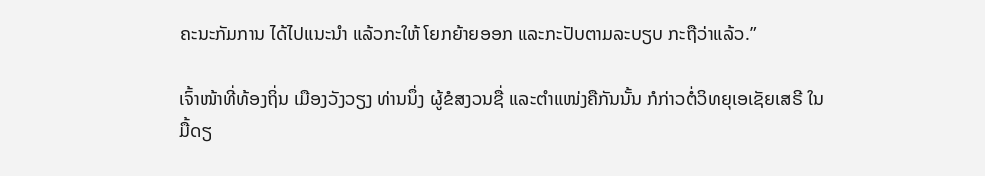ຄະນະກັມການ ໄດ້ໄປແນະນໍາ ແລ້ວກະໃຫ້ ໂຍກຍ້າຍອອກ ແລະກະປັບຕາມລະບຽບ ກະຖືວ່າແລ້ວ.”

ເຈົ້າໜ້າທີ່ທ້ອງຖິ່ນ ເມືອງວັງວຽງ ທ່ານນຶ່ງ ຜູ້ຂໍສງວນຊື່ ແລະຕໍາແໜ່ງຄືກັນນັ້ນ ກໍກ່າວຕໍ່ວິທຍຸເອເຊັຍເສຣີ ໃນມື້ດຽ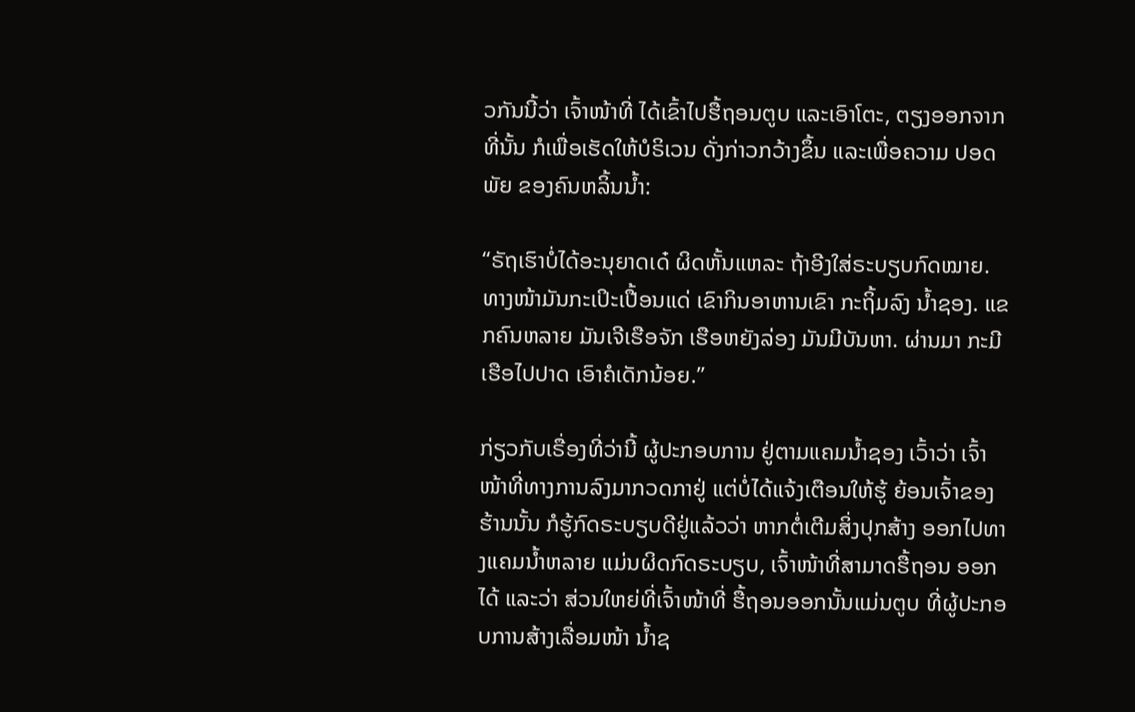ວກັນນີ້ວ່າ ເຈົ້າໜ້າທີ່ ໄດ້ເຂົ້າໄປຮື້ຖອນຕູບ ແລະເອົາໂຕະ, ຕຽງອອກຈາກທີ່ນັ້ນ ກໍເພື່ອເຮັດໃຫ້ບໍຣິເວນ ດັ່ງກ່າວກວ້າງຂຶ້ນ ແລະເພື່ອຄວາມ ປອດພັຍ ຂອງຄົນຫລິ້ນນໍ້າ:

“ຣັຖເຮົາບໍ່ໄດ້ອະນຸຍາດເດ໋ ຜິດຫັ້ນແຫລະ ຖ້າອີງໃສ່ຣະບຽບກົດໝາຍ. ທາງໜ້າມັນກະເປິະເປື້ອນແດ່ ເຂົາກິນອາຫານເຂົາ ກະຖິ້ມລົງ ນໍ້າຊອງ. ແຂກຄົນຫລາຍ ມັນເຈີເຮືອຈັກ ເຮືອຫຍັງລ່ອງ ມັນມີບັນຫາ. ຜ່ານມາ ກະມີເຮືອໄປປາດ ເອົາຄໍເດັກນ້ອຍ.”

ກ່ຽວກັບເຣື່ອງທີ່ວ່ານີ້ ຜູ້ປະກອບການ ຢູ່ຕາມແຄມນໍ້າຊອງ ເວົ້າວ່າ ເຈົ້າໜ້າທີ່ທາງການລົງມາກວດກາຢູ່ ແຕ່ບໍ່ໄດ້ແຈ້ງເຕືອນໃຫ້ຮູ້ ຍ້ອນເຈົ້າຂອງຮ້ານນັ້ນ ກໍຮູ້ກົດຣະບຽບດີຢູ່ແລ້ວວ່າ ຫາກຕໍ່ເຕີມສິ່ງປຸກສ້າງ ອອກໄປທາງແຄມນໍ້າຫລາຍ ແມ່ນຜິດກົດຣະບຽບ, ເຈົ້າໜ້າທີ່ສາມາດຮື້ຖອນ ອອກໄດ້ ແລະວ່າ ສ່ວນໃຫຍ່ທີ່ເຈົ້າໜ້າທີ່ ຮື້ຖອນອອກນັ້ນແມ່ນຕູບ ທີ່ຜູ້ປະກອບການສ້າງເລື່ອມໜ້າ ນໍ້າຊ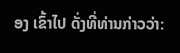ອງ ເຂົ້າໄປ ດັ່ງທີ່ທ່ານກ່າວວ່າ: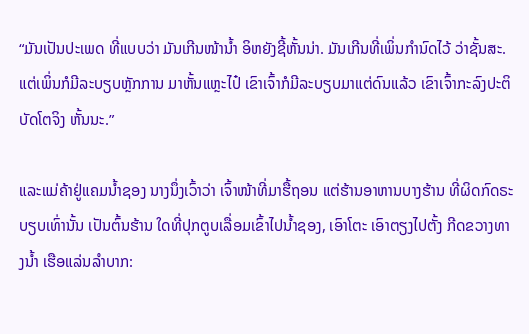“ມັນເປັນປະເພດ ທີ່ແບບວ່າ ມັນເກີນໜ້ານໍ້າ ອິຫຍັງຊີ້ຫັ້ນນ່າ. ມັນເກີນທີ່ເພິ່ນກໍານົດໄວ້ ວ່າຊັ້ນສະ. ແຕ່ເພິ່ນກໍມີລະບຽບຫຼັກການ ມາຫັ້ນແຫຼະໄປ໋ ເຂົາເຈົ້າກໍມີລະບຽບມາແຕ່ດົນແລ້ວ ເຂົາເຈົ້າກະລົງປະຕິບັດໂຕຈິງ ຫັ້ນນະ.”

ແລະແມ່ຄ້າຢູ່ແຄມນໍ້າຊອງ ນາງນຶ່ງເວົ້າວ່າ ເຈົ້າໜ້າທີ່ມາຮື້ຖອນ ແຕ່ຮ້ານອາຫານບາງຮ້ານ ທີ່ຜິດກົດຣະບຽບເທົ່ານັ້ນ ເປັນຕົ້ນຮ້ານ ໃດທີ່ປຸກຕູບເລື່ອມເຂົ້າໄປນໍ້າຊອງ, ເອົາໂຕະ ເອົາຕຽງໄປຕັ້ງ ກີດຂວາງທາງນໍ້າ ເຮືອແລ່ນລໍາບາກ: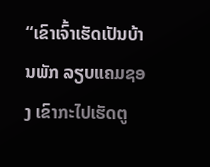“ເຂົາເຈົ້າເຮັດເປັນບ້ານພັກ ລຽບແຄມຊອງ ເຂົາກະໄປເຮັດຕູ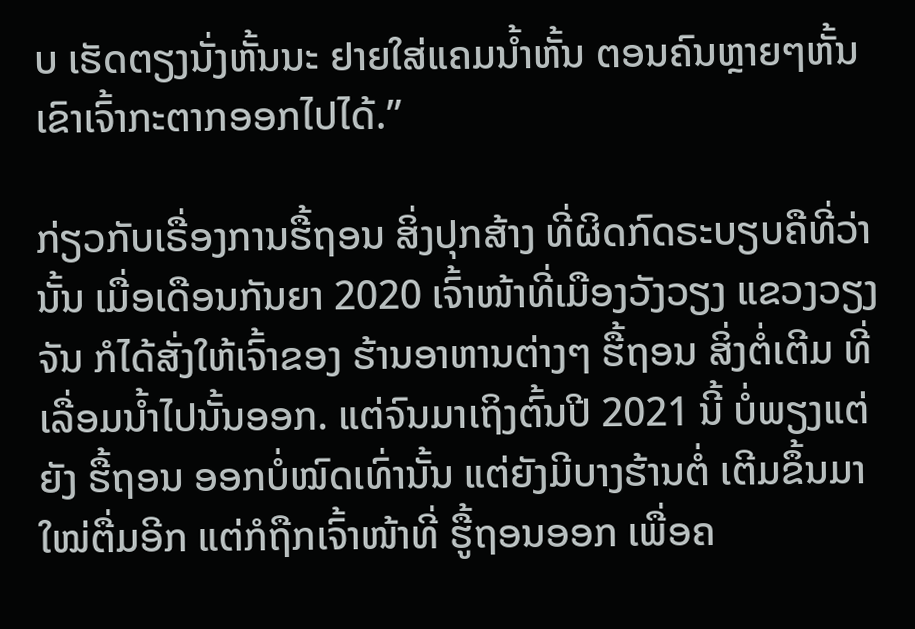ບ ເຮັດຕຽງນັ່ງຫັ້ນນະ ຢາຍໃສ່ແຄມນໍ້າຫັ້ນ ຕອນຄົນຫຼາຍໆຫັ້ນ ເຂົາເຈົ້າກະຕາກອອກໄປໄດ້.”

ກ່ຽວກັບເຣື່ອງການຮື້ຖອນ ສິ່ງປຸກສ້າງ ທີ່ຜິດກົດຣະບຽບຄືທີ່ວ່ານັ້ນ ເມື່ອເດືອນກັນຍາ 2020 ເຈົ້າໜ້າທີ່ເມືອງວັງວຽງ ແຂວງວຽງຈັນ ກໍໄດ້ສັ່ງໃຫ້ເຈົ້າຂອງ ຮ້ານອາຫານຕ່າງໆ ຮື້ຖອນ ສິ່ງຕໍ່ເຕີມ ທີ່ເລື່ອມນໍ້າໄປນັ້ນອອກ. ແຕ່ຈົນມາເຖິງຕົ້ນປີ 2021 ນີ້ ບໍ່ພຽງແຕ່ຍັງ ຮື້ຖອນ ອອກບໍ່ໝົດເທົ່ານັ້ນ ແຕ່ຍັງມີບາງຮ້ານຕໍ່ ເຕີມຂຶ້ນມາໃໝ່ຕື່ມອີກ ແຕ່ກໍຖືກເຈົ້າໜ້າທີ່ ຮູື້ຖອນອອກ ເພື່ອຄ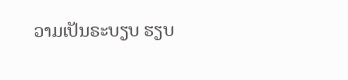ວາມເປັນຣະບຽບ ຮຽບ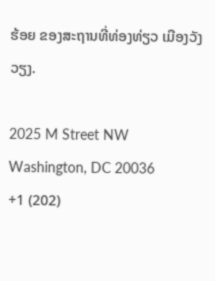ຮ້ອຍ ຂອງສະຖານທີ່ທ່ອງທ່ຽວ ເມືອງວັງວຽງ.

2025 M Street NW
Washington, DC 20036
+1 (202)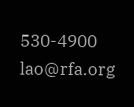530-4900
lao@rfa.org